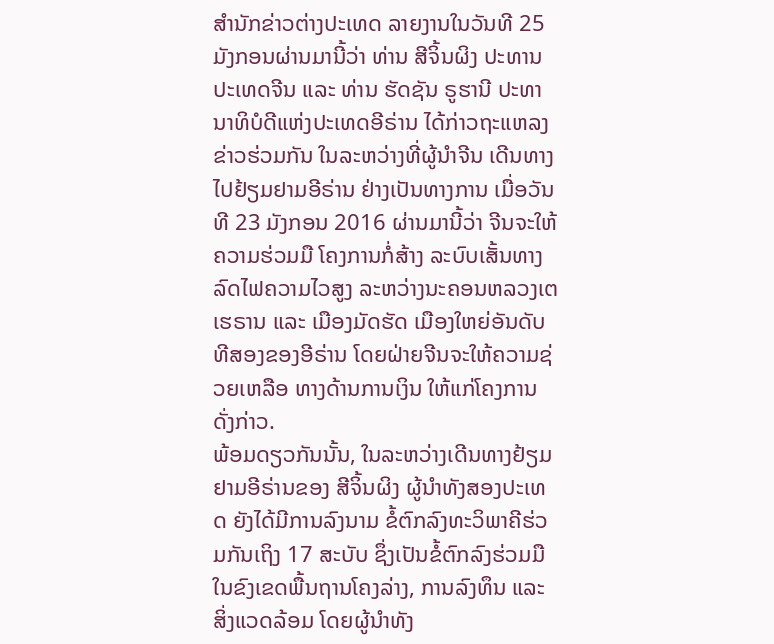ສຳນັກຂ່າວຕ່າງປະເທດ ລາຍງານໃນວັນທີ 25 ມັງກອນຜ່ານມານີ້ວ່າ ທ່ານ ສີຈິ້ນຜິງ ປະທານປະເທດຈີນ ແລະ ທ່ານ ຮັດຊັນ ຣູຮານີ ປະທານາທິບໍດີແຫ່ງປະເທດອີຣ່ານ ໄດ້ກ່າວຖະແຫລງຂ່າວຮ່ວມກັນ ໃນລະຫວ່າງທີ່ຜູ້ນຳຈີນ ເດີນທາງໄປຢ້ຽມຢາມອີຣ່ານ ຢ່າງເປັນທາງການ ເມື່ອວັນທີ 23 ມັງກອນ 2016 ຜ່ານມານີ້ວ່າ ຈີນຈະໃຫ້ຄວາມຮ່ວມມື ໂຄງການກໍ່ສ້າງ ລະບົບເສັ້ນທາງລົດໄຟຄວາມໄວສູງ ລະຫວ່າງນະຄອນຫລວງເຕເຮຣານ ແລະ ເມືອງມັດຮັດ ເມືອງໃຫຍ່ອັນດັບທີສອງຂອງອີຣ່ານ ໂດຍຝ່າຍຈີນຈະໃຫ້ຄວາມຊ່ວຍເຫລືອ ທາງດ້ານການເງິນ ໃຫ້ແກ່ໂຄງການດັ່ງກ່າວ.
ພ້ອມດຽວກັນນັ້ນ, ໃນລະຫວ່າງເດີນທາງຢ້ຽມຢາມອີຣ່ານຂອງ ສີຈິ້ນຜິງ ຜູ້ນຳທັງສອງປະເທດ ຍັງໄດ້ມີການລົງນາມ ຂໍ້ຕົກລົງທະວິພາຄີຮ່ວມກັນເຖິງ 17 ສະບັບ ຊຶ່ງເປັນຂໍ້ຕົກລົງຮ່ວມມື ໃນຂົງເຂດພື້ນຖານໂຄງລ່າງ, ການລົງທຶນ ແລະ ສິ່ງແວດລ້ອມ ໂດຍຜູ້ນຳທັງ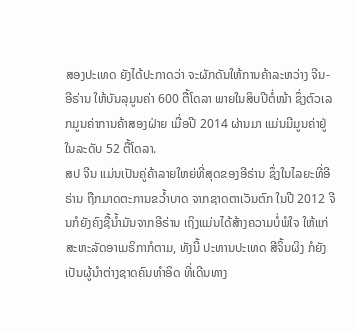ສອງປະເທດ ຍັງໄດ້ປະກາດວ່າ ຈະຜັກດັນໃຫ້ການຄ້າລະຫວ່າງ ຈີນ-ອີຣ່ານ ໃຫ້ບັນລຸມູນຄ່າ 600 ຕື້ໂດລາ ພາຍໃນສິບປີຕໍ່ໜ້າ ຊຶ່ງຕົວເລກມູນຄ່າການຄ້າສອງຝ່າຍ ເມື່ອປີ 2014 ຜ່ານມາ ແມ່ນມີມູນຄ່າຢູ່ໃນລະດັບ 52 ຕື້ໂດລາ.
ສປ ຈີນ ແມ່ນເປັນຄູ່ຄ້າລາຍໃຫຍ່ທີ່ສຸດຂອງອີຣ່ານ ຊຶ່ງໃນໄລຍະທີ່ອີຣ່ານ ຖືກມາດຕະການຂວ້ຳບາດ ຈາກຊາດຕາເວັນຕົກ ໃນປີ 2012 ຈີນກໍຍັງຄົງຊື້ນ້ຳມັນຈາກອີຣ່ານ ເຖິງແມ່ນໄດ້ສ້າງຄວາມບໍ່ພໍໃຈ ໃຫ້ແກ່ສະຫະລັດອາເມຣິກາກໍຕາມ, ທັງນີ້ ປະທານປະເທດ ສີຈິ້ນຜິງ ກໍຍັງເປັນຜູ້ນຳຕ່າງຊາດຄົນທຳອິດ ທີ່ເດີນທາງ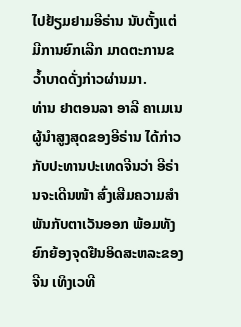ໄປຢ້ຽມຢາມອີຣ່ານ ນັບຕັ້ງແຕ່ມີການຍົກເລີກ ມາດຕະການຂວ້ຳບາດດັ່ງກ່າວຜ່ານມາ.
ທ່ານ ຢາຕອນລາ ອາລີ ຄາເມເນ ຜູ້ນຳສູງສຸດຂອງອີຣ່ານ ໄດ້ກ່າວກັບປະທານປະເທດຈີນວ່າ ອີຣ່ານຈະເດີນໜ້າ ສົ່ງເສີມຄວາມສຳພັນກັບຕາເວັນອອກ ພ້ອມທັງຍົກຍ້ອງຈຸດຢືນອິດສະຫລະຂອງຈີນ ເທິງເວທີ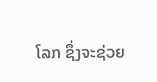ໂລກ ຊຶ່ງຈະຊ່ວຍ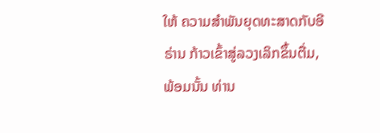ໃຫ້ ຄວາມສຳພັນຍຸດທະສາດກັບອີຣ່ານ ກ້າວເຂົ້າສູ່ລວງເລິກຂຶ້ນຕື່ມ, ພ້ອມນັ້ນ ທ່ານ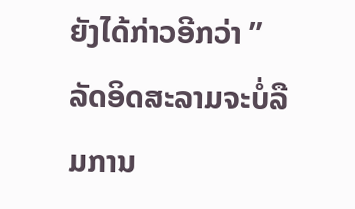ຍັງໄດ້ກ່າວອີກວ່າ ” ລັດອິດສະລາມຈະບໍ່ລືມການ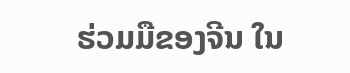ຮ່ວມມືຂອງຈີນ ໃນ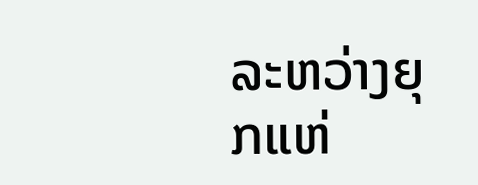ລະຫວ່າງຍຸກແຫ່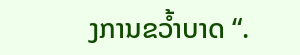ງການຂວ້ຳບາດ “.